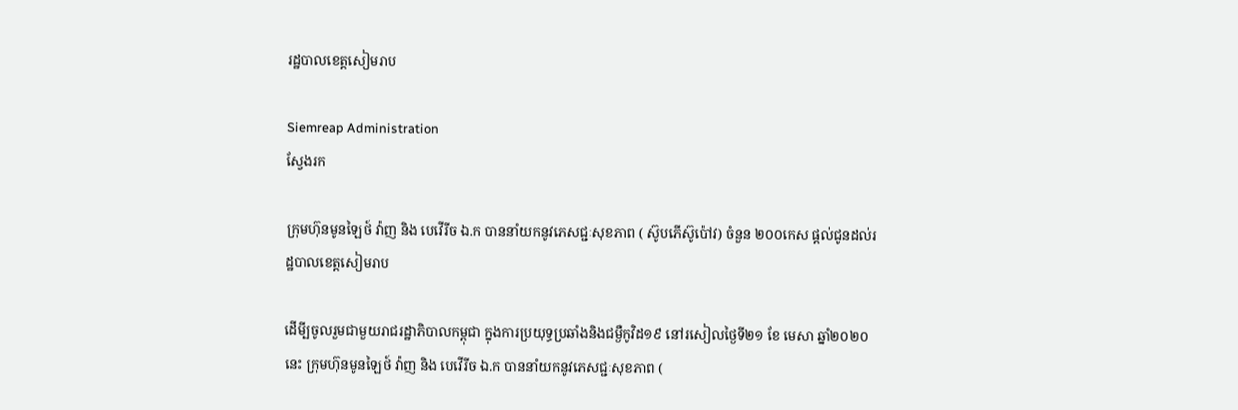រដ្ឋបាលខេត្តសៀមរាប

Siemreap Administration
ស្វែងរក

ក្រុមហ៊ុនមូនឡៃថ៍ វ៉ាញ និង បេវើរីច ឯ.ក បាននាំយកនូវភេសជ្ជៈសុខភាព ( ស៊ូបភើស៊ូប៉ៅវ) ចំនួន ២០០កេស ផ្តល់ជូនដល់រដ្ឋបាលខេត្តសៀមរាប

ដើមី្បចូលរួមជាមួយរាជរដ្ឋាភិបាលកម្ពុជា ក្នុងការប្រយុទ្ធប្រឆាំងនិងជម្ងឺកូវិដ១៩ នៅរសៀលថ្ងៃទី២១ ខែ មេសា ឆ្នាំ២០២០នេះ ក្រុមហ៊ុនមូនឡៃថ៍ វ៉ាញ និង បេវើរីច ឯ.ក បាននាំយកនូវភេសជ្ជៈសុខភាព (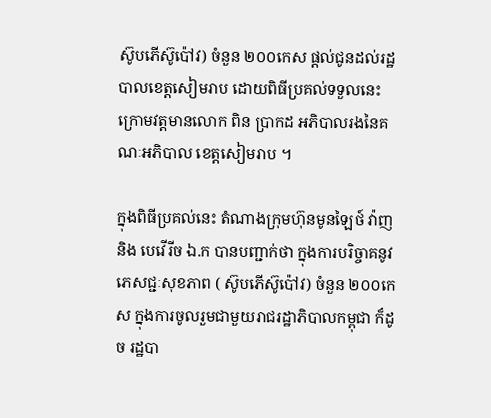ស៊ូបភើស៊ូប៉ៅវ) ចំនួន ២០០កេស ផ្តល់ជូនដល់រដ្ឋបាលខេត្តសៀមរាប ដោយពិធីប្រគល់ទទួលនេះក្រោមវត្តមានលោក ពិន ប្រាកដ អភិបាលរងនៃគណៈអភិបាល ខេត្តសៀមរាប ។

ក្នុងពិធីប្រគល់នេះ តំណាងក្រុមហ៊ុនមូនឡៃថ៍ វ៉ាញ និង បេវើរីច ឯ.ក បានបញ្ជាក់ថា ក្នុងការបរិច្ចាគនូវភេសជ្ជៈសុខភាព ( ស៊ូបភើស៊ូប៉ៅវ) ចំនួន ២០០កេស ក្នុងការចូលរួមជាមួយរាជរដ្ឋាភិបាលកម្ពុជា ក៏ដូច រដ្ឋបា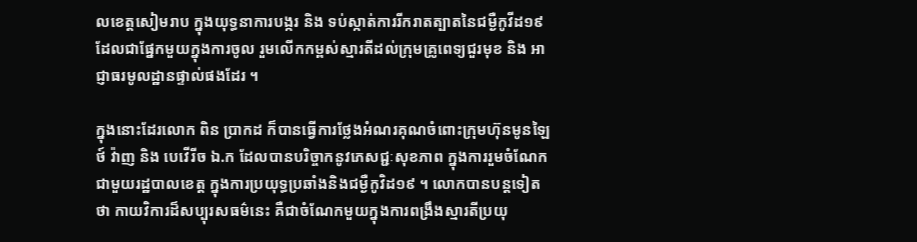លខេត្តសៀមរាប ក្នុងយុទ្ធនាការបង្ករ និង ទប់ស្កាត់ការរីករាតត្បាតនៃជម្ងឺកូវីដ១៩ ដែលជាផ្នែកមួយក្នុងការចូល រួមលើកកម្ពស់ស្មារតីដល់ក្រុមគ្រូពេទ្យជួរមុខ និង អាជ្ញាធរមូលដ្ឋានផ្ទាល់ផងដែរ ។

ក្នុងនោះដែរលោក ពិន ប្រាកដ ក៏បានធ្វើការថ្លែងអំណរគុណចំពោះក្រុមហ៊ុនមូនឡៃថ៍ វ៉ាញ និង បេវើរីច ឯ.ក ដែលបានបរិច្ចាកនូវភេសជ្ជៈសុខភាព ក្នុងការរួមចំណែកជាមួយរដ្ឋបាលខេត្ត ក្នុងការប្រយុទ្ធប្រឆាំងនិងជម្ងឺកូវិដ១៩ ។ លោកបានបន្តទៀតថា កាយវិការដ៏សប្បុរសធម៌នេះ គឺជាចំណែកមួយក្នុងការពង្រឹងស្មារតីប្រយុ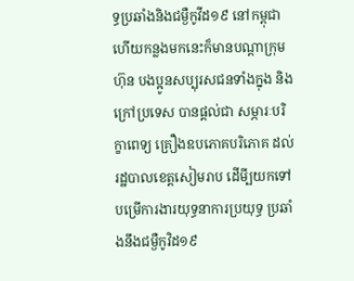ទ្ធប្រឆាំងនិងជម្ងឺកូវីដ១៩ នៅកម្ពុជា ហើយកន្លងមកនេះក៏មានបណ្តាក្រុមហ៊ុន បងប្អូនសប្បុរសជនទាំងក្នុង និង ក្រៅប្រទេស បានផ្តល់ជា សម្ភារៈបរិក្ខាពេទ្យ គ្រឿងឧបភោគបរិភោគ ដល់រដ្ឋបាលខេត្តសៀមរាប ដើមី្បយកទៅបម្រើការងារយុទ្ធនាការប្រយុទ្ធ ប្រឆាំងនឹងជម្ងឺកូវិដ១៩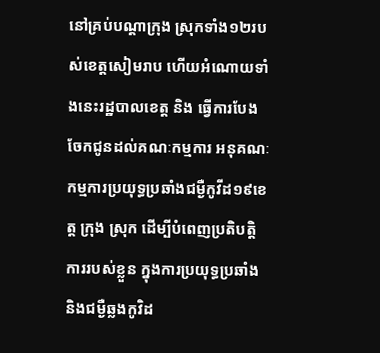នៅគ្រប់បណ្តាក្រុង ស្រុកទាំង១២របស់ខេត្តសៀមរាប ហើយអំណោយទាំងនេះរដ្ឋបាលខេត្ត និង ធ្វើការបែងចែកជូនដល់គណៈកម្មការ អនុគណៈកម្មការប្រយុទ្ធប្រឆាំងជម្ងឺកូវីដ១៩ខេត្ត ក្រុង ស្រុក ដើម្បីបំពេញប្រតិបត្តិការរបស់ខ្លួន ក្នុងការប្រយុទ្ធប្រឆាំងនិងជម្ងឺឆ្លងកូវិដ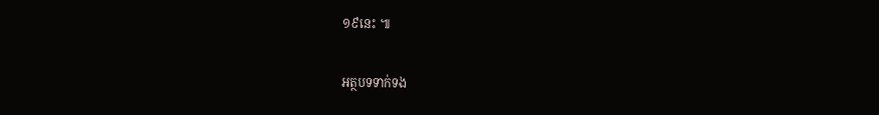១៩នេះ ៕

អត្ថបទទាក់ទង